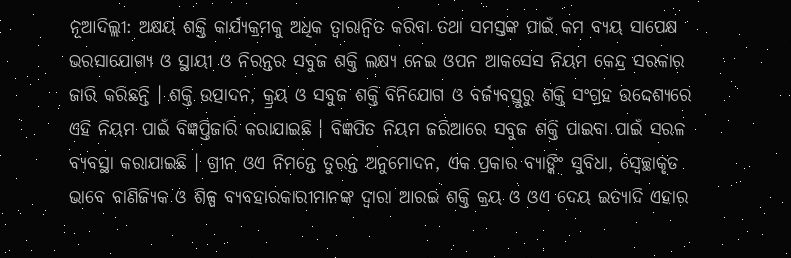ନୂଆଦିଲ୍ଲୀ: ଅକ୍ଷୟ ଶକ୍ତି କାର୍ଯ୍ୟକ୍ରମକୁ ଅଧିକ ତ୍ବାରାନ୍ବିତ କରିବା ତଥା ସମସ୍ତଙ୍କ ପାଇଁ କମ ବ୍ୟୟ ସାପେକ୍ଷ ଭରସାଯୋଗ୍ୟ ଓ ସ୍ଥାୟୀ ଓ ନିରନ୍ତର ସବୁଜ ଶକ୍ତି ଲକ୍ଷ୍ୟ ନେଇ ଓପନ ଆକସେସ ନିୟମ କେନ୍ଦ୍ର ସରକାର ଜାରି କରିଛନ୍ତି । ଶକ୍ତି ଉତ୍ପାଦନ, କ୍ର୍ରୟ ଓ ସବୁଜ ଶକ୍ତି ବିନିଯୋଗ ଓ ବର୍ଜ୍ୟବସ୍ତୁରୁ ଶକ୍ତି ସଂଗ୍ରହ ଉଦ୍ଦେଶ୍ୟରେ ଏହି ନିୟମ ପାଇଁ ବିଜ୍ଞପ୍ତିଜାରି କରାଯାଇଛି । ବିଜ୍ଞପିତ ନିୟମ ଜରିଆରେ ସବୁଜ ଶକ୍ତି ପାଇବା ପାଇଁ ସରଳ ବ୍ୟବସ୍ଥା କରାଯାଇଛି । ଗ୍ରୀନ ଓଏ ନିମନ୍ତେ ତୁରନ୍ତ ଅନୁମୋଦନ, ଏକ ପ୍ରକାର ବ୍ୟାଙ୍କିଂ ସୁବିଧା, ସ୍ବେଚ୍ଛାକୃତ ଭାବେ ବାଣିଜ୍ୟିକ ଓ ଶିଳ୍ପ ବ୍ୟବହାରକାରୀମାନଙ୍କ ଦ୍ବାରା ଆରଇ ଶକ୍ତି କ୍ରୟ ଓ ଓଏ ଦେୟ ଇତ୍ୟାଦି ଏହାର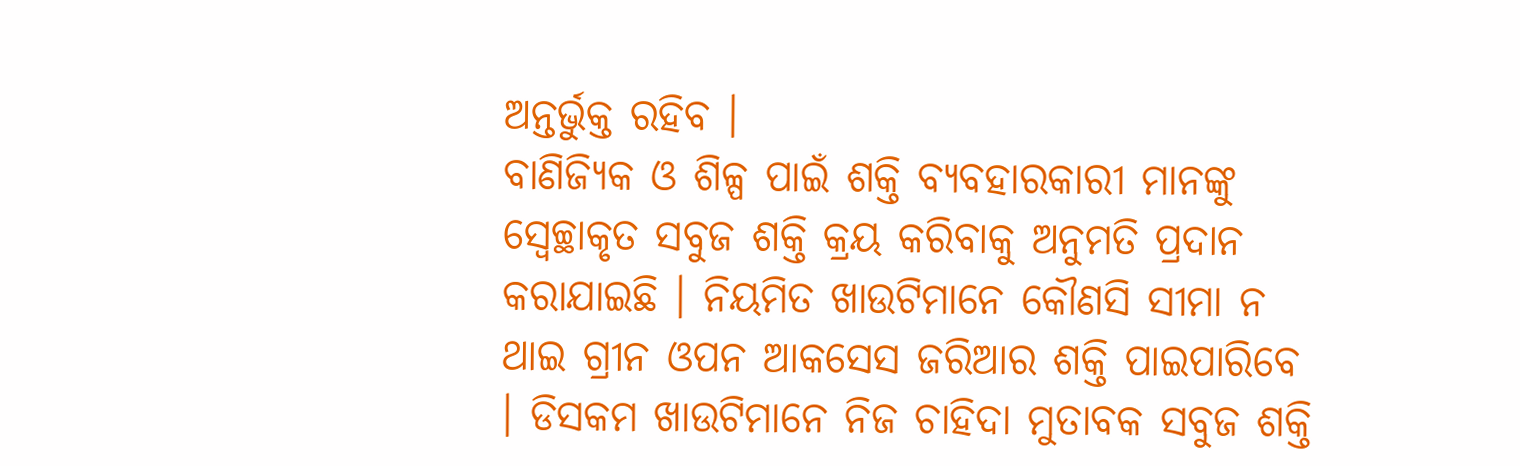ଅନ୍ତର୍ଭୁକ୍ତ ରହିବ ।
ବାଣିଜ୍ୟିକ ଓ ଶିଳ୍ପ ପାଇଁ ଶକ୍ତି ବ୍ୟବହାରକାରୀ ମାନଙ୍କୁ ସ୍ବେଚ୍ଛାକୃତ ସବୁଜ ଶକ୍ତି କ୍ରୟ କରିବାକୁ ଅନୁମତି ପ୍ରଦାନ କରାଯାଇଛି । ନିୟମିତ ଖାଉଟିମାନେ କୌଣସି ସୀମା ନ ଥାଇ ଗ୍ରୀନ ଓପନ ଆକସେସ ଜରିଆର ଶକ୍ତି ପାଇପାରିବେ । ଡିସକମ ଖାଉଟିମାନେ ନିଜ ଚାହିଦା ମୁତାବକ ସବୁଜ ଶକ୍ତି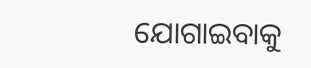ଯୋଗାଇବାକୁ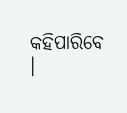କହିପାରିବେ ।